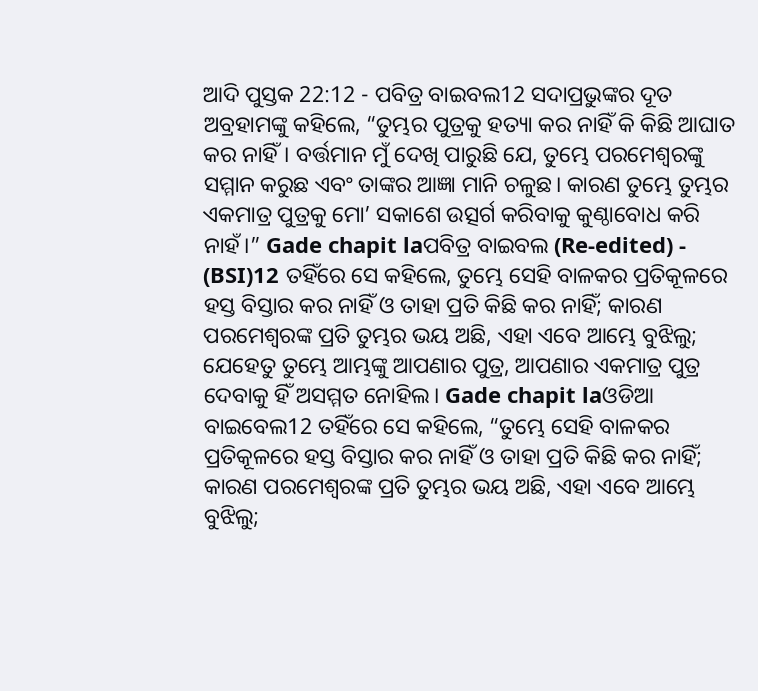ଆଦି ପୁସ୍ତକ 22:12 - ପବିତ୍ର ବାଇବଲ12 ସଦାପ୍ରଭୁଙ୍କର ଦୂତ ଅବ୍ରହାମଙ୍କୁ କହିଲେ, “ତୁମ୍ଭର ପୁତ୍ରକୁ ହତ୍ୟା କର ନାହିଁ କି କିଛି ଆଘାତ କର ନାହିଁ। ବର୍ତ୍ତମାନ ମୁଁ ଦେଖି ପାରୁଛି ଯେ, ତୁମ୍ଭେ ପରମେଶ୍ୱରଙ୍କୁ ସମ୍ମାନ କରୁଛ ଏବଂ ତାଙ୍କର ଆଜ୍ଞା ମାନି ଚଳୁଛ। କାରଣ ତୁମ୍ଭେ ତୁମ୍ଭର ଏକମାତ୍ର ପୁତ୍ରକୁ ମୋ’ ସକାଶେ ଉତ୍ସର୍ଗ କରିବାକୁ କୁଣ୍ଠାବୋଧ କରି ନାହଁ।” Gade chapit laପବିତ୍ର ବାଇବଲ (Re-edited) - (BSI)12 ତହିଁରେ ସେ କହିଲେ, ତୁମ୍ଭେ ସେହି ବାଳକର ପ୍ରତିକୂଳରେ ହସ୍ତ ବିସ୍ତାର କର ନାହିଁ ଓ ତାହା ପ୍ରତି କିଛି କର ନାହିଁ; କାରଣ ପରମେଶ୍ଵରଙ୍କ ପ୍ରତି ତୁମ୍ଭର ଭୟ ଅଛି, ଏହା ଏବେ ଆମ୍ଭେ ବୁଝିଲୁ; ଯେହେତୁ ତୁମ୍ଭେ ଆମ୍ଭଙ୍କୁ ଆପଣାର ପୁତ୍ର, ଆପଣାର ଏକମାତ୍ର ପୁତ୍ର ଦେବାକୁ ହିଁ ଅସମ୍ମତ ନୋହିଲ। Gade chapit laଓଡିଆ ବାଇବେଲ12 ତହିଁରେ ସେ କହିଲେ, “ତୁମ୍ଭେ ସେହି ବାଳକର ପ୍ରତିକୂଳରେ ହସ୍ତ ବିସ୍ତାର କର ନାହିଁ ଓ ତାହା ପ୍ରତି କିଛି କର ନାହିଁ; କାରଣ ପରମେଶ୍ୱରଙ୍କ ପ୍ରତି ତୁମ୍ଭର ଭୟ ଅଛି, ଏହା ଏବେ ଆମ୍ଭେ ବୁଝିଲୁ;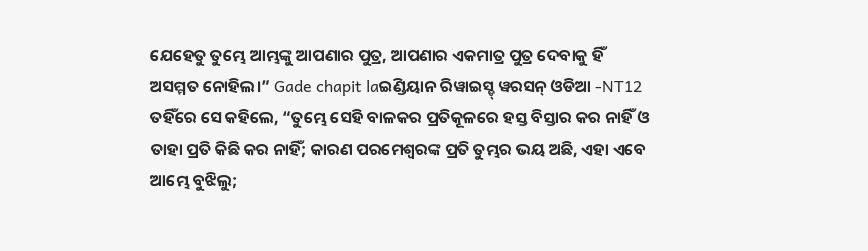ଯେହେତୁ ତୁମ୍ଭେ ଆମ୍ଭଙ୍କୁ ଆପଣାର ପୁତ୍ର, ଆପଣାର ଏକମାତ୍ର ପୁତ୍ର ଦେବାକୁ ହିଁ ଅସମ୍ମତ ନୋହିଲ।” Gade chapit laଇଣ୍ଡିୟାନ ରିୱାଇସ୍ଡ୍ ୱରସନ୍ ଓଡିଆ -NT12 ତହିଁରେ ସେ କହିଲେ, “ତୁମ୍ଭେ ସେହି ବାଳକର ପ୍ରତିକୂଳରେ ହସ୍ତ ବିସ୍ତାର କର ନାହିଁ ଓ ତାହା ପ୍ରତି କିଛି କର ନାହିଁ; କାରଣ ପରମେଶ୍ୱରଙ୍କ ପ୍ରତି ତୁମ୍ଭର ଭୟ ଅଛି, ଏହା ଏବେ ଆମ୍ଭେ ବୁଝିଲୁ;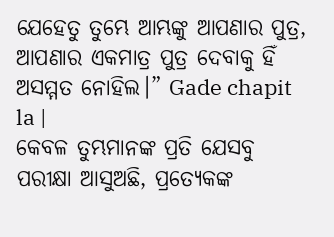ଯେହେତୁ ତୁମ୍ଭେ ଆମ୍ଭଙ୍କୁ ଆପଣାର ପୁତ୍ର, ଆପଣାର ଏକମାତ୍ର ପୁତ୍ର ଦେବାକୁ ହିଁ ଅସମ୍ମତ ନୋହିଲ।” Gade chapit la |
କେବଳ ତୁମ୍ଭମାନଙ୍କ ପ୍ରତି ଯେସବୁ ପରୀକ୍ଷା ଆସୁଅଛି, ପ୍ରତ୍ୟେକଙ୍କ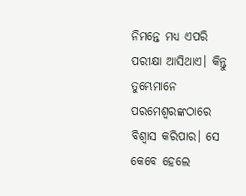ନିମନ୍ତେ ମଧ୍ୟ ଏପରି ପରୀକ୍ଷା ଆସିଥାଏ। କିନ୍ତୁ ତୁମ୍ଭେମାନେ ପରମେଶ୍ୱରଙ୍କଠାରେ ବିଶ୍ୱାସ କରିପାର। ସେ କେବେ ହେଲେ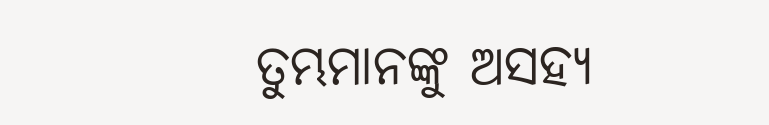ତୁମ୍ଭମାନଙ୍କୁ ଅସହ୍ୟ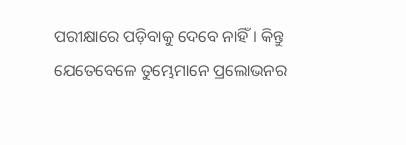ପରୀକ୍ଷାରେ ପଡ଼ିବାକୁ ଦେବେ ନାହିଁ। କିନ୍ତୁ ଯେତେବେଳେ ତୁମ୍ଭେମାନେ ପ୍ରଲୋଭନର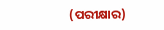(ପରୀକ୍ଷାର)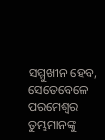ସମ୍ମୁଖୀନ ହେବ, ସେତେବେଳେ ପରମେଶ୍ୱର ତୁମ୍ଭମାନଙ୍କୁ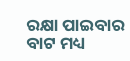ରକ୍ଷା ପାଇବାର ବାଟ ମଧ୍ୟ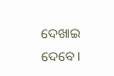ଦେଖାଇ ଦେବେ।